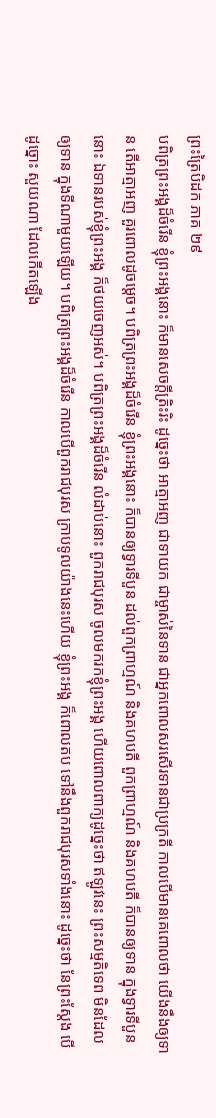ព្រះត្រៃបិដក ភាគ ២៩
បពិត្រព្រះអង្គដ៏ចំរើន ខ្ញុំព្រះអង្គនោះ ក៏មានសេចក្តីត្រិះរិះ ដូច្នេះថា អាត្មាអញ ជាទាយក ជាម្ចាស់នៃទាន ជាអ្នកពោលសរសើរទានជាប្រក្រតី កាលបើមានគេពោលថា យើងនឹងឲ្យទាន តើអាត្មាអញ គួរពោលដូចម្តេច។ បពិត្រព្រះអង្គដ៏ចំរើន ខ្ញុំព្រះអង្គនោះ ក៏បានឲ្យទ្វារទីបួន ដល់ពួកព្រាហ្មណ៍ និងគហបតី ពួកព្រាហ្មណ៍ និងគហបតី ក៏បានឲ្យទាន ក្នុងទ្វារទីបួននោះ ឯទានរបស់ខ្ញុំព្រះអង្គ ក៏ថយចេញអស់។ បពិត្រព្រះអង្គដ៏ចំរើន លំដាប់នោះ ពួករាជបុរស ចូលមករកខ្ញុំព្រះអង្គ ហើយពោលពាក្យដូច្នេះថា ឥឡូវនេះ ព្រះសម្មតិទេព មិនដែលឲ្យទាន ក្នុងទីណាមួយឡើយ។ បពិត្រព្រះអង្គដ៏ចំរើន កាលបើពួករាជបុរស ក្រាបទូលយ៉ាងនេះហើយ ខ្ញុំព្រះអង្គ ក៏ពោលតប ទៅនឹងពួករាជបុរសទាំងនោះ ដូច្នេះថា នែព្រះស្តែង បើដូច្នោះ សួយណា ដែលកើតឡើង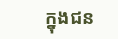ក្នុងជន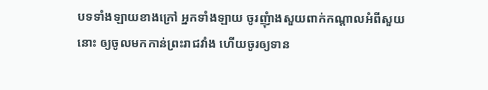បទទាំងឡាយខាងក្រៅ អ្នកទាំងឡាយ ចូរញុំាងសួយពាក់កណ្តាលអំពីសួយនោះ ឲ្យចូលមកកាន់ព្រះរាជវាំង ហើយចូរឲ្យទាន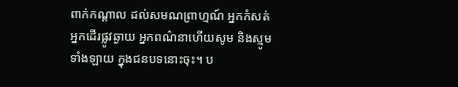ពាក់កណ្តាល ដល់សមណព្រាហ្មណ៍ អ្នកកំសត់ អ្នកដើរផ្លូវឆ្ងាយ អ្នកពណ៌នាហើយសូម និងស្មូមទាំងឡាយ ក្នុងជនបទនោះចុះ។ ប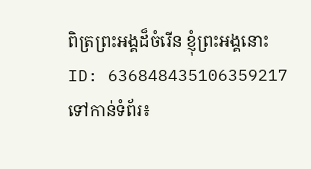ពិត្រព្រះអង្គដ៏ចំរើន ខ្ញុំព្រះអង្គនោះ
ID: 636848435106359217
ទៅកាន់ទំព័រ៖